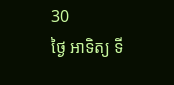30
ថ្ងៃ អាទិត្យ ទី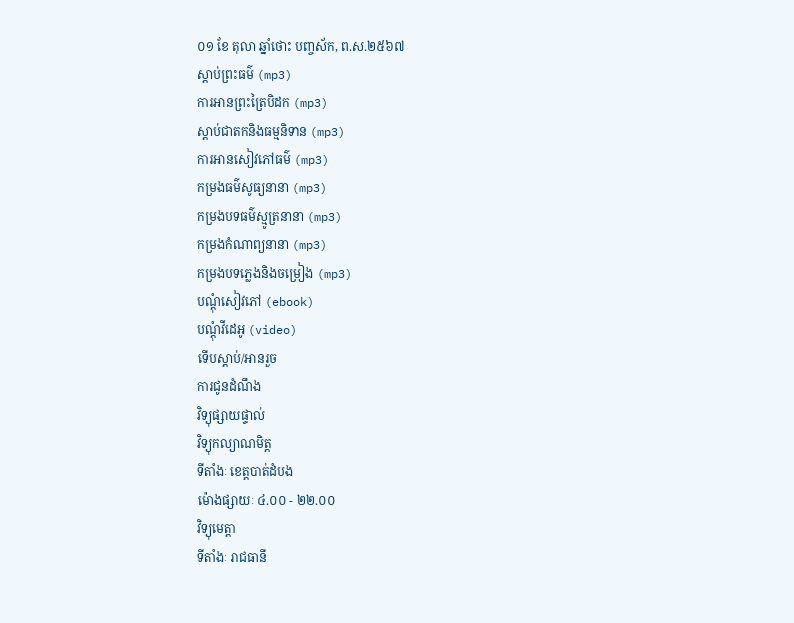០១ ខែ តុលា ឆ្នាំថោះ បញ្ចស័ក, ព.ស.២៥៦៧
ស្តាប់ព្រះធម៌ (mp3)
ការអានព្រះត្រៃបិដក (mp3)
ស្តាប់ជាតកនិងធម្មនិទាន (mp3)
ការអានសៀវភៅធម៌ (mp3)
កម្រងធម៌សូធ្យនានា (mp3)
កម្រងបទធម៌ស្មូត្រនានា (mp3)
កម្រងកំណាព្យនានា (mp3)
កម្រងបទភ្លេងនិងចម្រៀង (mp3)
បណ្តុំសៀវភៅ (ebook)
បណ្តុំវីដេអូ (video)
ទើបស្តាប់/អានរួច
ការជូនដំណឹង
វិទ្យុផ្សាយផ្ទាល់
វិទ្យុកល្យាណមិត្ត
ទីតាំងៈ ខេត្តបាត់ដំបង
ម៉ោងផ្សាយៈ ៤.០០ - ២២.០០
វិទ្យុមេត្តា
ទីតាំងៈ រាជធានី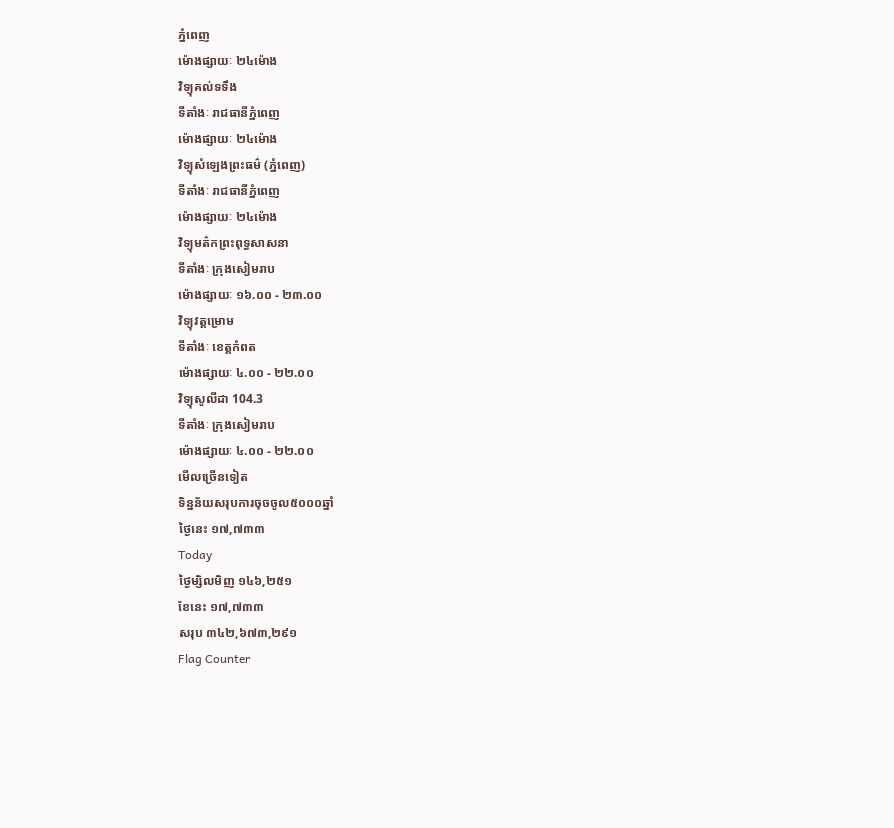ភ្នំពេញ
ម៉ោងផ្សាយៈ ២៤ម៉ោង
វិទ្យុគល់ទទឹង
ទីតាំងៈ រាជធានីភ្នំពេញ
ម៉ោងផ្សាយៈ ២៤ម៉ោង
វិទ្យុសំឡេងព្រះធម៌ (ភ្នំពេញ)
ទីតាំងៈ រាជធានីភ្នំពេញ
ម៉ោងផ្សាយៈ ២៤ម៉ោង
វិទ្យុមត៌កព្រះពុទ្ធសាសនា
ទីតាំងៈ ក្រុងសៀមរាប
ម៉ោងផ្សាយៈ ១៦.០០ - ២៣.០០
វិទ្យុវត្តម្រោម
ទីតាំងៈ ខេត្តកំពត
ម៉ោងផ្សាយៈ ៤.០០ - ២២.០០
វិទ្យុសូលីដា 104.3
ទីតាំងៈ ក្រុងសៀមរាប
ម៉ោងផ្សាយៈ ៤.០០ - ២២.០០
មើលច្រើនទៀត
ទិន្នន័យសរុបការចុចចូល៥០០០ឆ្នាំ
ថ្ងៃនេះ ១៧,៧៣៣
Today
ថ្ងៃម្សិលមិញ ១៤៦,២៥១
ខែនេះ ១៧,៧៣៣
សរុប ៣៤២,៦៧៣,២៩១
Flag Counter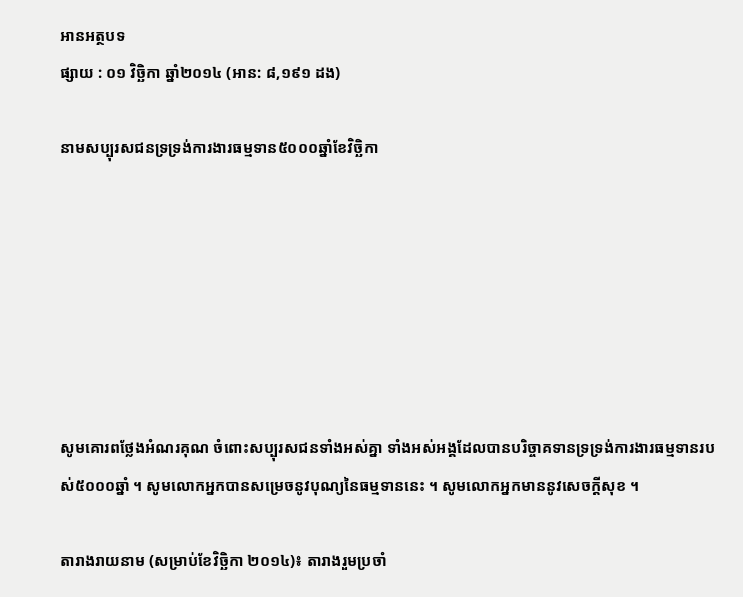អានអត្ថបទ
ផ្សាយ : ០១ វិច្ឆិកា ឆ្នាំ២០១៤ (អាន: ៨,១៩១ ដង)

នាមសប្បុរសជនទ្រទ្រង់ការងារធម្មទាន៥០០០ឆ្នាំខែវិច្ឆិកា







សូមគោរពថ្លែងអំណរគុណ ចំពោះសប្បុរសជនទាំងអស់គ្នា ទាំងអស់អង្គដែលបានបរិច្ចាគទានទ្រទ្រង់ការងារធម្មទានរបស់៥០០០ឆ្នាំ ។ សូមលោកអ្នកបានសម្រេចនូវបុណ្យនៃធម្មទាននេះ ។ សូមលោកអ្នកមាននូវសេចក្តីសុខ ។

តារាងរាយនាម (សម្រាប់ខែវិច្ឆិកា ២០១៤)៖ តារាងរួមប្រចាំ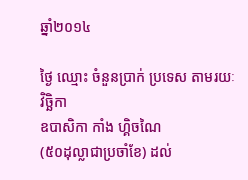ឆ្នាំ២០១៤

ថ្ងៃ ឈ្មោះ ចំនួនប្រាក់ ប្រទេស តាមរយៈ
វិច្ឆិកា
ឧបាសិកា កាំង ហ្គិចណៃ
(៥០ដុល្លាជាប្រចាំខែ) ដល់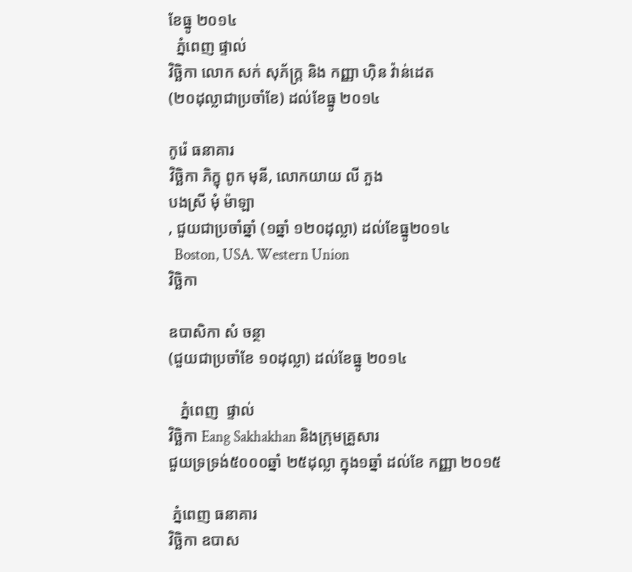ខែធ្នូ ២០១៤
  ភ្នំពេញ ផ្ទាល់
វិច្ឆិកា លោក សក់ សុភ័ក្រ្ត និង កញ្ញា ហ៊ិន វ៉ាន់ដេត
(២០ដុល្លាជាប្រចាំខែ) ដល់ខែធ្នូ ២០១៤

កូរ៉េ ធនាគារ
វិច្ឆិកា ភិក្ខុ ពូក មុនី, លោកយាយ លី ភួង
បងស្រី មុំ ម៉ាឡា
, ជួយជាប្រចាំឆ្នាំ (១ឆ្នាំ ១២០ដុល្លា) ដល់ខែធ្នូ២០១៤
  Boston, USA. Western Union
វិច្ឆិកា

ឧបាសិកា សំ ចន្ថា
(ជួយជាប្រចាំខែ ១០ដុល្លា) ដល់ខែធ្នូ ២០១៤

   ភ្នំពេញ  ផ្ទាល់
វិច្ឆិកា Eang Sakhakhan និងក្រុមគ្រួសារ
ជួយទ្រទ្រង់៥០០០ឆ្នាំ ២៥ដុល្លា ក្នុង១ឆ្នាំ ដល់ខែ កញ្ញា ២០១៥

 ភ្នំពេញ ធនាគារ
វិច្ឆិកា ឧបាស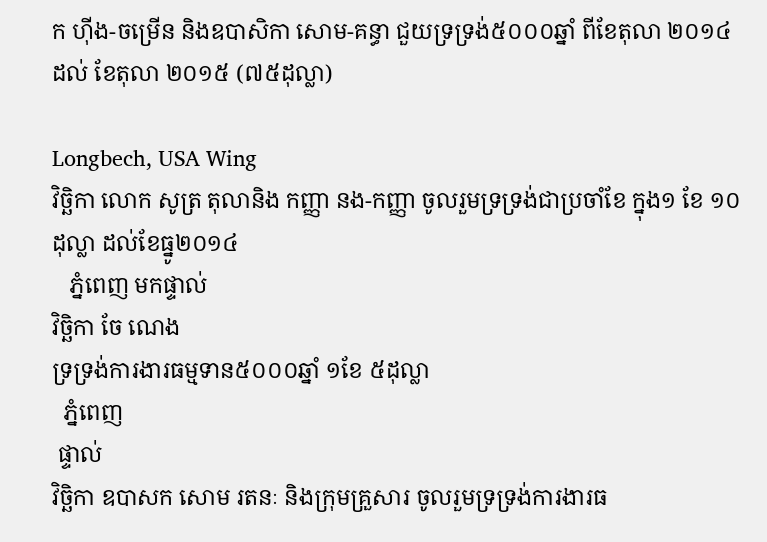ក ហ៊ីង-ចម្រើន និងឧបាសិកា សោម-គន្ធា ជួយទ្រទ្រង់៥០០០ឆ្នាំ ពីខែតុលា ២០១៤ ដល់ ខែតុលា ២០១៥ (៧៥ដុល្លា)

Longbech, USA Wing
វិច្ឆិកា លោក សូត្រ តុលានិង កញ្ញា នង-កញ្ញា ចូលរួមទ្រទ្រង់ជាប្រចាំខែ ក្នុង១ ខែ ១០ដុល្លា ដល់ខែធ្នូ២០១៤
   ភ្នំពេញ មកផ្ទាល់
វិច្ឆិកា ចែ ណេង
ទ្រទ្រង់ការងារធម្មទាន៥០០០ឆ្នាំ ១ខែ ៥ដុល្លា
  ភ្នំពេញ
 ផ្ទាល់
វិច្ឆិកា ឧបាសក សោម រតនៈ និងក្រុមគ្រួសារ ចូលរួមទ្រទ្រង់ការងារធ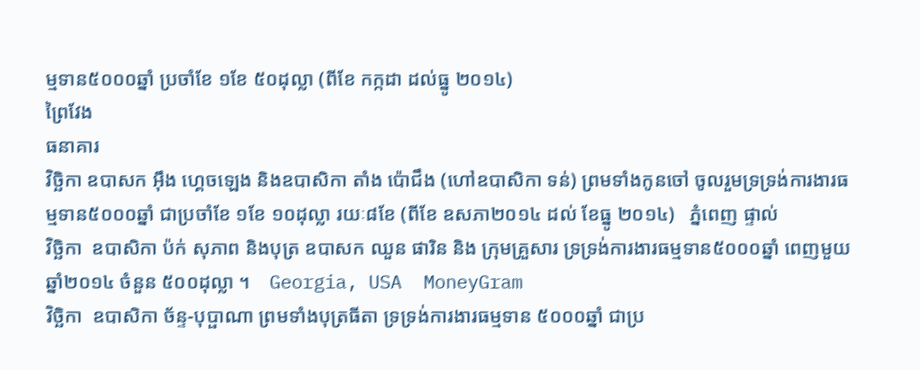ម្មទាន៥០០០ឆ្នាំ ប្រចាំខែ ១ខែ ៥០ដុល្លា (ពីខែ កក្កដា ដល់ធ្នូ ២០១៤)
ព្រៃវែង
ធនាគារ
វិច្ឆិកា ឧបាសក អ៊ឹង ហ្គេចឡេង និងឧបាសិកា តាំង ប៉ោជឹង (ហៅឧបាសិកា ទន់) ព្រមទាំងកូនចៅ ចូលរួមទ្រទ្រង់ការងារធម្មទាន៥០០០ឆ្នាំ ជាប្រចាំខែ ១ខែ ១០ដុល្លា រយៈ៨ខែ (ពីខែ ឧសភា២០១៤ ដល់ ខែធ្នូ ២០១៤)   ភ្នំពេញ ផ្ទាល់
វិច្ឆិកា  ឧបាសិកា ប៉ក់ សុភាព និងបុត្រ ឧបាសក ឈួន ផារិន និង ក្រុមគ្រួសារ ទ្រទ្រង់ការងារធម្មទាន៥០០០ឆ្នាំ ពេញមួយឆ្នាំ២០១៤ ចំនួន ៥០០ដុល្លា ។    Georgia, USA  MoneyGram
វិច្ឆិកា  ឧបាសិកា ច័ន្ទ-បុប្ផាណា ព្រមទាំងបុត្រធីតា ទ្រទ្រង់ការងារធម្មទាន ៥០០០ឆ្នាំ ជាប្រ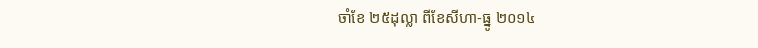ចាំខែ ២៥ដុល្លា ពីខែសីហា-ធ្នូ ២០១៤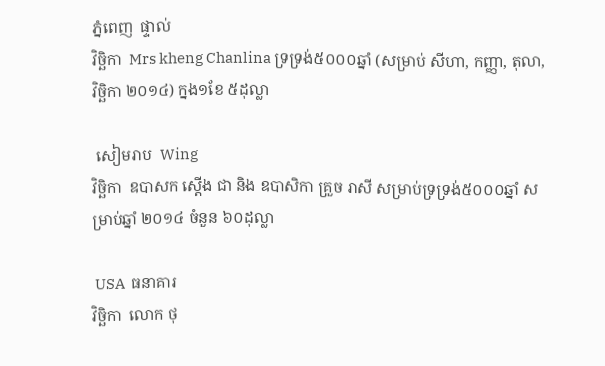ភ្នំពេញ  ផ្ទាល់
វិច្ឆិកា  Mrs kheng Chanlina ទ្រទ្រង់៥០០០ឆ្នាំ (សម្រាប់ សីហា, កញ្ញា, តុលា, វិច្ឆិកា ២០១៤) ក្នង១ខែ ៥ដុល្លា

 សៀមរាប  Wing
វិច្ឆិកា  ឧបាសក ស្តើង ជា និង ឧបាសិកា គ្រួច រាសី សម្រាប់ទ្រទ្រង់៥០០០ឆ្នាំ សម្រាប់ឆ្នាំ ២០១៤ ចំនួន ៦០ដុល្លា

 USA  ធនាគារ
វិច្ឆិកា  លោក ថុ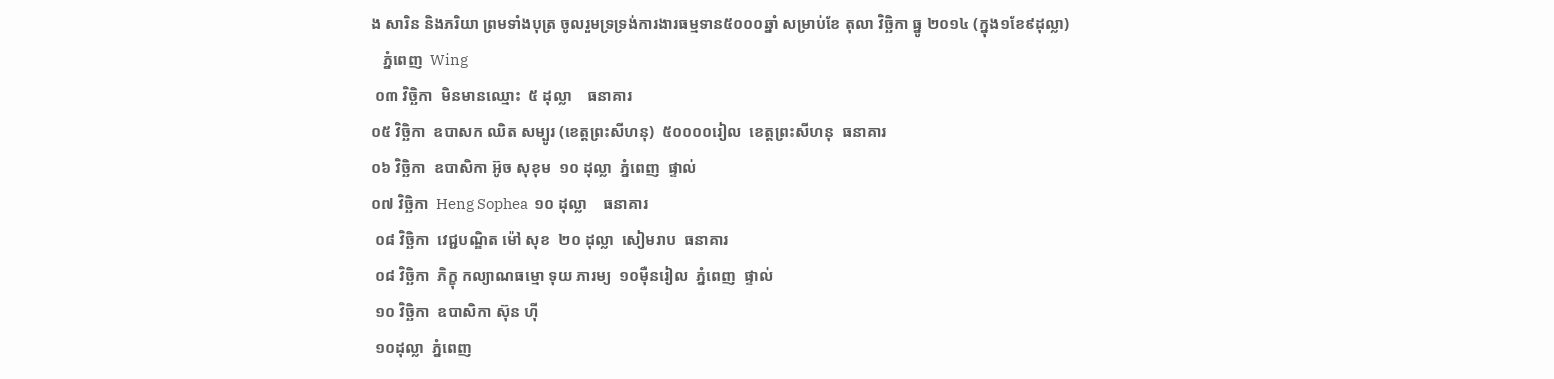ង សារិន និងភរិយា ព្រមទាំងបុត្រ ចូលរួមទ្រទ្រង់ការងារធម្មទាន៥០០០ឆ្នាំ សម្រាប់ខែ តុលា វិច្ឆិកា ធ្នូ ២០១៤ (ក្នុង១ខែ៩ដុល្លា)
   ភ្នំពេញ  Wing
 ០៣ វិច្ឆិកា  មិនមានឈ្មោះ  ៥ ដុល្លា    ធនាគារ
០៥ វិច្ឆិកា  ឧបាសក ឈិត សម្បូរ (ខេត្តព្រះសីហនុ)  ៥០០០០រៀល  ខេត្តព្រះសីហនុ  ធនាគារ
០៦ វិច្ឆិកា  ឧបាសិកា អ៊ូច សុខុម  ១០ ដុល្លា  ភ្នំពេញ  ផ្ទាល់
០៧ វិច្ឆិកា  Heng Sophea  ១០ ដុល្លា    ធនាគារ
 ០៨ វិច្ឆិកា  វេជ្ជបណ្ឌិត ម៉ៅ សុខ  ២០ ដុល្លា  សៀមរាប  ធនាគារ
 ០៨ វិច្ឆិកា  ភិក្ខុ កល្យាណធម្មោ ទុយ ភារម្យ  ១០ម៉ឺនរៀល  ភ្នំពេញ  ផ្ទាល់
 ១០ វិច្ឆិកា  ឧបាសិកា ស៊ុន ហ៊ី
 ១០ដុល្លា  ភ្នំពេញ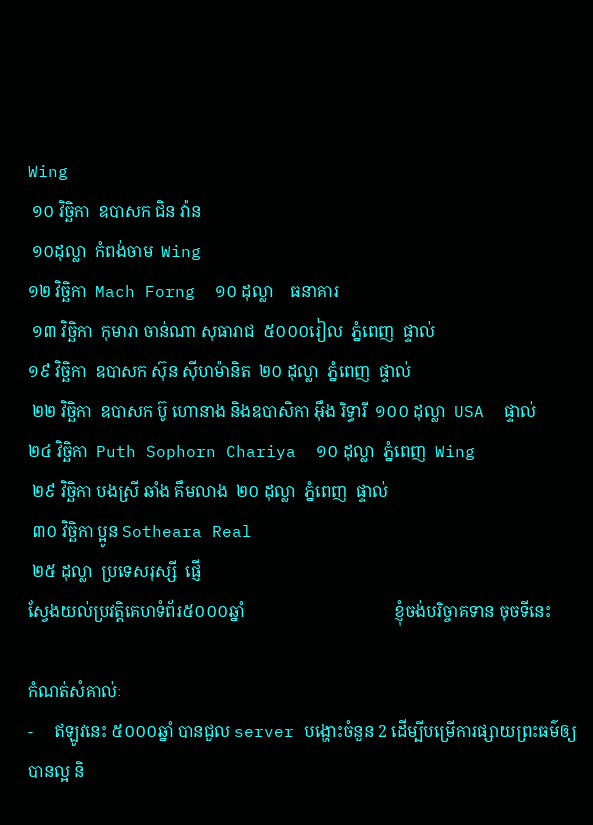Wing
 ១០ វិច្ឆិកា  ឧបាសក ជិន វ៉ាន
 ១០ដុល្លា  កំពង់ចាម  Wing
១២ វិច្ឆិកា  Mach Forng  ១០ ដុល្លា    ធនាគារ
 ១៣ វិច្ឆិកា  កុមារា ចាន់ណា សុធារាជ  ៥០០០រៀល  ភ្នំពេញ  ផ្ទាល់
១៩ វិច្ឆិកា  ឧបាសក ស៊ុន ស៊ីហម៉ានិត  ២០ ដុល្លា  ភ្នំពេញ  ផ្ទាល់
 ២២ វិច្ឆិកា  ឧបាសក ប៊ូ ហោនាង និងឧបាសិកា អ៊ឹង រិទ្ធារី  ១០០ ដុល្លា  USA  ផ្ទាល់
២៤ វិច្ឆិកា  Puth Sophorn Chariya  ១០ ដុល្លា  ភ្នំពេញ  Wing
 ២៩ វិច្ឆិកា បងស្រី ឆាំង គឹមលាង  ២០ ដុល្លា  ភ្នំពេញ  ផ្ទាល់
 ៣០ វិច្ឆិកា ប្អូន Sotheara Real
 ២៥ ដុល្លា  ប្រទេសរុស្សី  ផ្ញើ
ស្វែងយល់ប្រវត្តិគេហទំព័រ៥០០០ឆ្នាំ                                    ខ្ញុំចង់បរិច្ចាគទាន ចុចទីនេះ

កំណត់សំគាល់ៈ
-     ឥឡូវនេះ ៥០០០ឆ្នាំ បានជួល server បង្ហោះចំនួន 2 ដើម្បីបម្រើការផ្សាយព្រះធម៌ឲ្យបានល្អ និ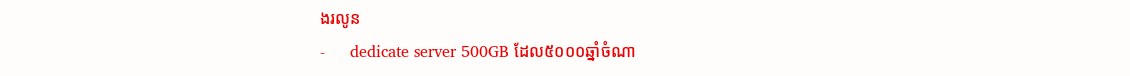ងរលូន
-     dedicate server 500GB ដែល៥០០០ឆ្នាំចំណា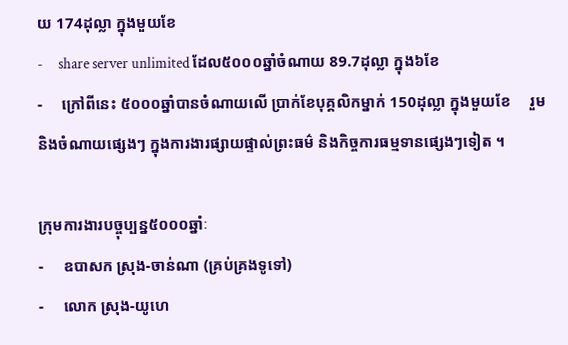យ 174ដុល្លា ក្នុងមួយខែ
-     share server unlimited ដែល៥០០០ឆ្នាំចំណាយ 89.7ដុល្លា ក្នុង៦ខែ
-     ក្រៅពីនេះ ៥០០០ឆ្នាំបានចំណាយលើ ប្រាក់ខែបុគ្គលិកម្នាក់ 150ដុល្លា ក្នុងមួយខែ     រួមនិងចំណាយផ្សេងៗ ក្នុងការងារផ្សាយផ្ទាល់ព្រះធម៌ និងកិច្ចការធម្មទានផ្សេងៗទៀត ។

ក្រុមការងារបច្ចុប្បន្ន៥០០០ឆ្នាំៈ
-     ឧបាសក ស្រុង-ចាន់ណា (គ្រប់គ្រងទូទៅ)
-     លោក ស្រុង-យូហេ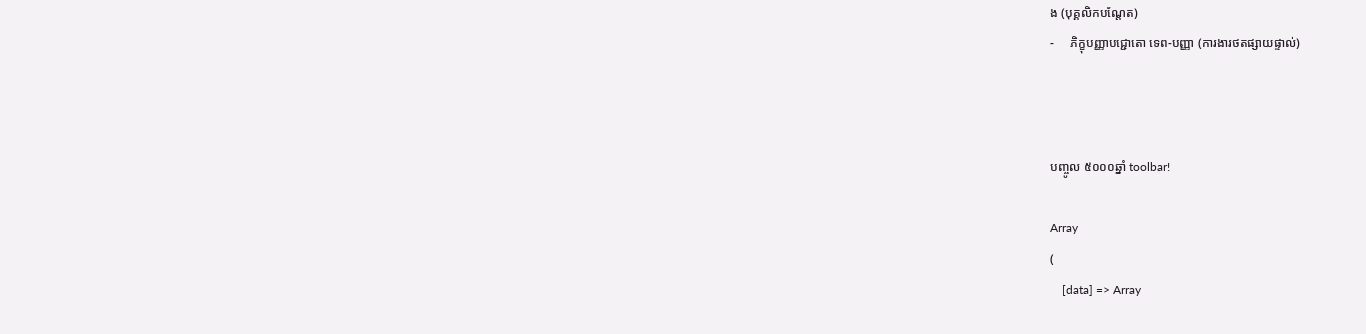ង (បុគ្គលិកបណ្តែត)
-     ភិក្ខុបញ្ញាបជ្ជោតោ ទេព-បញ្ញា (ការងារថតផ្សាយផ្ទាល់)



បញ្ចូល ៥០០០ឆ្នាំ toolbar!

Array
(
    [data] => Array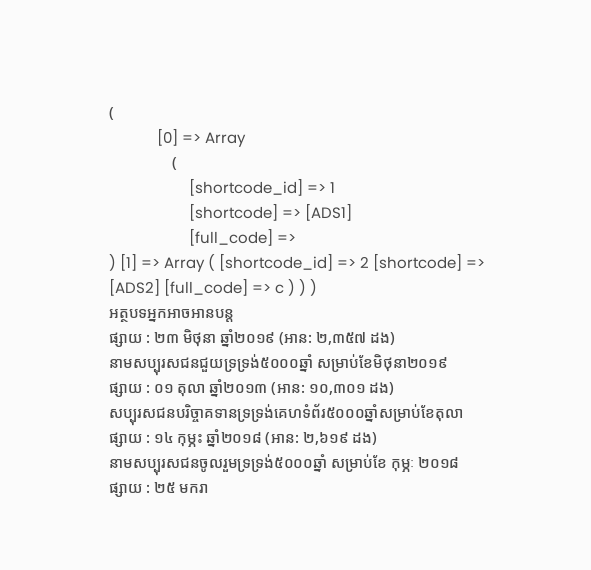(
            [0] => Array
                (
                    [shortcode_id] => 1
                    [shortcode] => [ADS1]
                    [full_code] =>
) [1] => Array ( [shortcode_id] => 2 [shortcode] => [ADS2] [full_code] => c ) ) )
អត្ថបទអ្នកអាចអានបន្ត
ផ្សាយ : ២៣ មិថុនា ឆ្នាំ២០១៩ (អាន: ២,៣៥៧ ដង)
នាមសប្បុរសជនជួយទ្រទ្រង់៥០០០ឆ្នាំ សម្រាប់ខែមិថុនា២០១៩
ផ្សាយ : ០១ តុលា ឆ្នាំ២០១៣ (អាន: ១០,៣០១ ដង)
សប្បុរសជនបរិច្ចាគទានទ្រទ្រង់គេហទំព័រ៥០០០ឆ្នាំសម្រាប់ខែតុលា
ផ្សាយ : ១៤ កុម្ភះ ឆ្នាំ២០១៨ (អាន: ២,៦១៩ ដង)
នាមសប្បុរសជនចូលរួមទ្រទ្រង់៥០០០ឆ្នាំ សម្រាប់ខែ កុម្ភៈ ២០១៨
ផ្សាយ : ២៥ មករា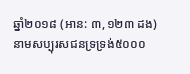ឆ្នាំ២០១៨ (អាន: ៣,១២៣ ដង)
នាមសប្បុរសជនទ្រទ្រង់៥០០០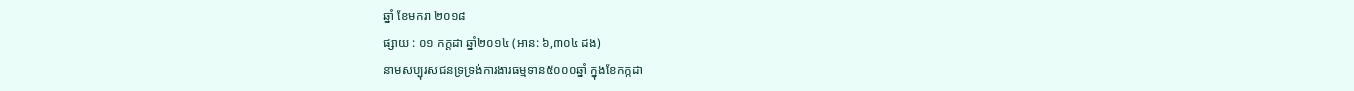ឆ្នាំ ខែមករា ២០១៨
ផ្សាយ : ០១ កក្តដា ឆ្នាំ២០១៤ (អាន: ៦,៣០៤ ដង)
នាមសប្បុរសជនទ្រទ្រង់ការងារធម្មទាន៥០០០ឆ្នាំ ក្នុងខែកក្កដា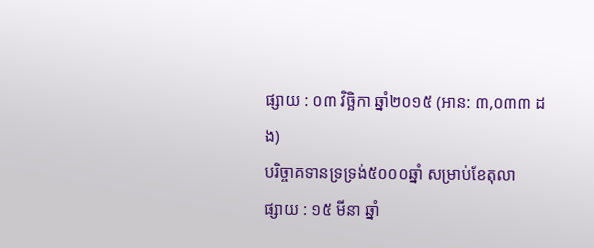ផ្សាយ : ០៣ វិច្ឆិកា ឆ្នាំ២០១៥ (អាន: ៣,០៣៣ ដង)
បរិច្ចាគទានទ្រទ្រង់៥០០០ឆ្នាំ សម្រាប់ខែតុលា
ផ្សាយ : ១៥ មីនា ឆ្នាំ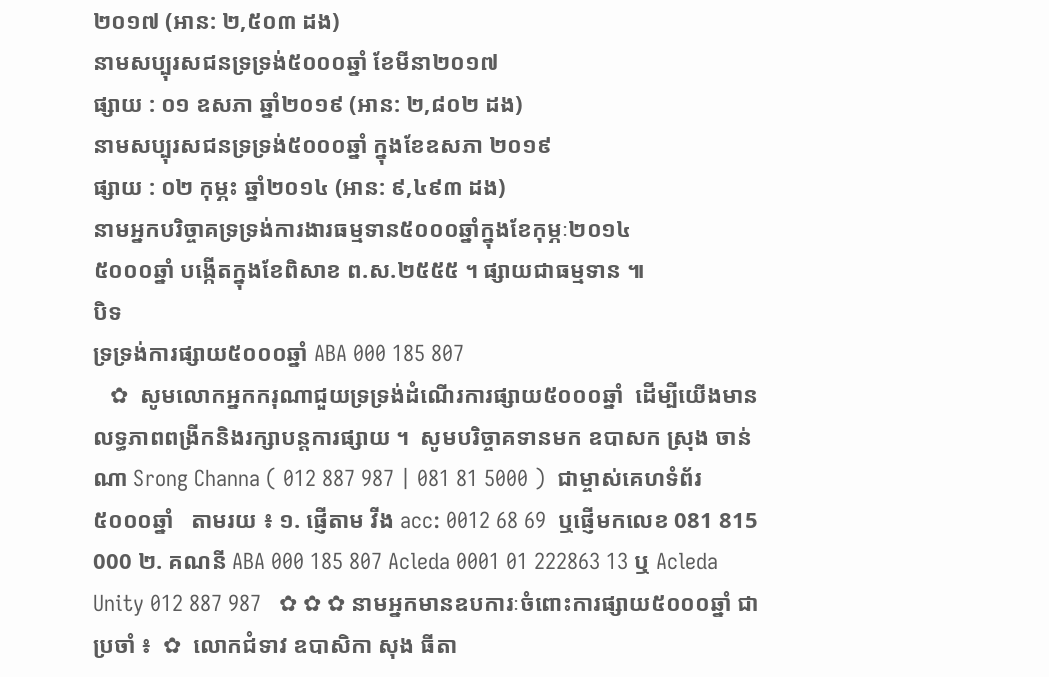២០១៧ (អាន: ២,៥០៣ ដង)
នាមសប្បុរសជនទ្រទ្រង់៥០០០ឆ្នាំ ខែមីនា២០១៧
ផ្សាយ : ០១ ឧសភា ឆ្នាំ២០១៩ (អាន: ២,៨០២ ដង)
នាមសប្បុរសជនទ្រទ្រង់៥០០០ឆ្នាំ ក្នុងខែឧសភា ២០១៩
ផ្សាយ : ០២ កុម្ភះ ឆ្នាំ២០១៤ (អាន: ៩,៤៩៣ ដង)
នាមអ្នកបរិច្ចាគទ្រទ្រង់ការងារធម្មទាន៥០០០ឆ្នាំក្នុងខែកុម្ភៈ២០១៤
៥០០០ឆ្នាំ បង្កើតក្នុងខែពិសាខ ព.ស.២៥៥៥ ។ ផ្សាយជាធម្មទាន ៕
បិទ
ទ្រទ្រង់ការផ្សាយ៥០០០ឆ្នាំ ABA 000 185 807
   ✿  សូមលោកអ្នកករុណាជួយទ្រទ្រង់ដំណើរការផ្សាយ៥០០០ឆ្នាំ  ដើម្បីយើងមានលទ្ធភាពពង្រីកនិងរក្សាបន្តការផ្សាយ ។  សូមបរិច្ចាគទានមក ឧបាសក ស្រុង ចាន់ណា Srong Channa ( 012 887 987 | 081 81 5000 )  ជាម្ចាស់គេហទំព័រ៥០០០ឆ្នាំ   តាមរយ ៖ ១. ផ្ញើតាម វីង acc: 0012 68 69  ឬផ្ញើមកលេខ 081 815 000 ២. គណនី ABA 000 185 807 Acleda 0001 01 222863 13 ឬ Acleda Unity 012 887 987   ✿ ✿ ✿ នាមអ្នកមានឧបការៈចំពោះការផ្សាយ៥០០០ឆ្នាំ ជាប្រចាំ ៖  ✿  លោកជំទាវ ឧបាសិកា សុង ធីតា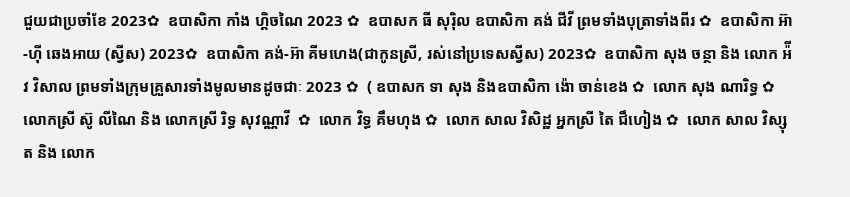ជួយជាប្រចាំខែ 2023✿  ឧបាសិកា កាំង ហ្គិចណៃ 2023 ✿  ឧបាសក ធី សុរ៉ិល ឧបាសិកា គង់ ជីវី ព្រមទាំងបុត្រាទាំងពីរ ✿  ឧបាសិកា អ៊ា-ហុី ឆេងអាយ (ស្វីស) 2023✿  ឧបាសិកា គង់-អ៊ា គីមហេង(ជាកូនស្រី, រស់នៅប្រទេសស្វីស) 2023✿  ឧបាសិកា សុង ចន្ថា និង លោក អ៉ីវ វិសាល ព្រមទាំងក្រុមគ្រួសារទាំងមូលមានដូចជាៈ 2023 ✿  ( ឧបាសក ទា សុង និងឧបាសិកា ង៉ោ ចាន់ខេង ✿  លោក សុង ណារិទ្ធ ✿  លោកស្រី ស៊ូ លីណៃ និង លោកស្រី រិទ្ធ សុវណ្ណាវី  ✿  លោក វិទ្ធ គឹមហុង ✿  លោក សាល វិសិដ្ឋ អ្នកស្រី តៃ ជឹហៀង ✿  លោក សាល វិស្សុត និង លោក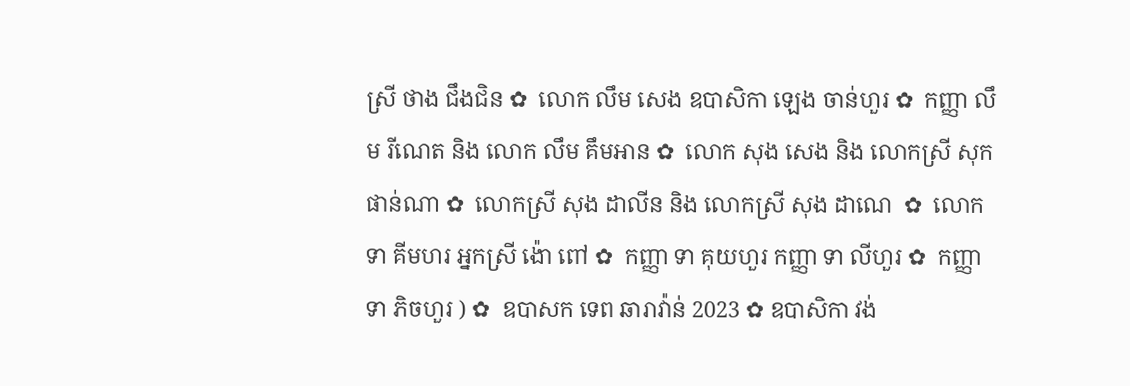ស្រី ថាង ជឹងជិន ✿  លោក លឹម សេង ឧបាសិកា ឡេង ចាន់ហួរ ✿  កញ្ញា លឹម រីណេត និង លោក លឹម គឹមអាន ✿  លោក សុង សេង និង លោកស្រី សុក ផាន់ណា ✿  លោកស្រី សុង ដាលីន និង លោកស្រី សុង ដាណេ  ✿  លោក ទា គីមហរ អ្នកស្រី ង៉ោ ពៅ ✿  កញ្ញា ទា គុយហួរ កញ្ញា ទា លីហួរ ✿  កញ្ញា ទា ភិចហួរ ) ✿  ឧបាសក ទេព ឆារាវ៉ាន់ 2023 ✿ ឧបាសិកា វង់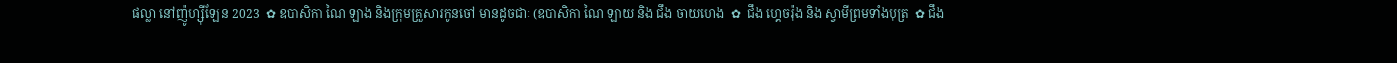ផល្លា នៅញ៉ូហ្ស៊ីឡែន 2023  ✿ ឧបាសិកា ណៃ ឡាង និងក្រុមគ្រួសារកូនចៅ មានដូចជាៈ (ឧបាសិកា ណៃ ឡាយ និង ជឹង ចាយហេង  ✿  ជឹង ហ្គេចរ៉ុង និង ស្វាមីព្រមទាំងបុត្រ  ✿ ជឹង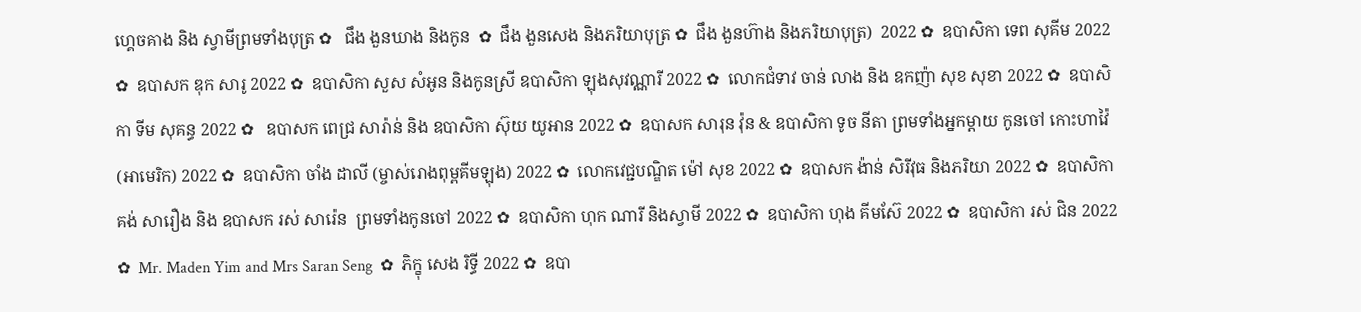ហ្គេចគាង និង ស្វាមីព្រមទាំងបុត្រ ✿   ជឹង ងួនឃាង និងកូន  ✿  ជឹង ងួនសេង និងភរិយាបុត្រ ✿  ជឹង ងួនហ៊ាង និងភរិយាបុត្រ)  2022 ✿  ឧបាសិកា ទេព សុគីម 2022 ✿  ឧបាសក ឌុក សារូ 2022 ✿  ឧបាសិកា សួស សំអូន និងកូនស្រី ឧបាសិកា ឡុងសុវណ្ណារី 2022 ✿  លោកជំទាវ ចាន់ លាង និង ឧកញ៉ា សុខ សុខា 2022 ✿  ឧបាសិកា ទីម សុគន្ធ 2022 ✿   ឧបាសក ពេជ្រ សារ៉ាន់ និង ឧបាសិកា ស៊ុយ យូអាន 2022 ✿  ឧបាសក សារុន វ៉ុន & ឧបាសិកា ទូច នីតា ព្រមទាំងអ្នកម្តាយ កូនចៅ កោះហាវ៉ៃ (អាមេរិក) 2022 ✿  ឧបាសិកា ចាំង ដាលី (ម្ចាស់រោងពុម្ពគីមឡុង) 2022 ✿  លោកវេជ្ជបណ្ឌិត ម៉ៅ សុខ 2022 ✿  ឧបាសក ង៉ាន់ សិរីវុធ និងភរិយា 2022 ✿  ឧបាសិកា គង់ សារឿង និង ឧបាសក រស់ សារ៉េន  ព្រមទាំងកូនចៅ 2022 ✿  ឧបាសិកា ហុក ណារី និងស្វាមី 2022 ✿  ឧបាសិកា ហុង គីមស៊ែ 2022 ✿  ឧបាសិកា រស់ ជិន 2022 ✿  Mr. Maden Yim and Mrs Saran Seng  ✿  ភិក្ខុ សេង រិទ្ធី 2022 ✿  ឧបា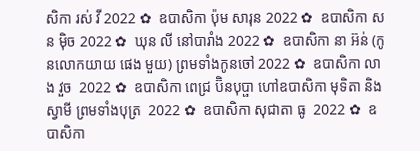សិកា រស់ វី 2022 ✿  ឧបាសិកា ប៉ុម សារុន 2022 ✿  ឧបាសិកា សន ម៉ិច 2022 ✿  ឃុន លី នៅបារាំង 2022 ✿  ឧបាសិកា នា អ៊ន់ (កូនលោកយាយ ផេង មួយ) ព្រមទាំងកូនចៅ 2022 ✿  ឧបាសិកា លាង វួច  2022 ✿  ឧបាសិកា ពេជ្រ ប៊ិនបុប្ផា ហៅឧបាសិកា មុទិតា និងស្វាមី ព្រមទាំងបុត្រ  2022 ✿  ឧបាសិកា សុជាតា ធូ  2022 ✿  ឧបាសិកា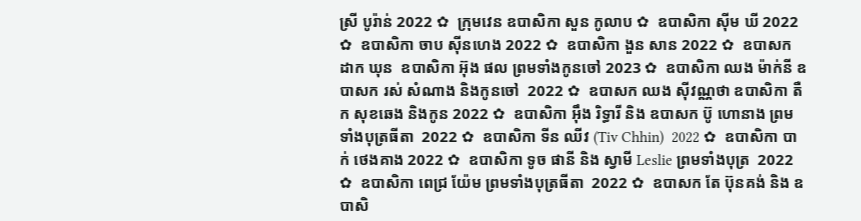ស្រី បូរ៉ាន់ 2022 ✿  ក្រុមវេន ឧបាសិកា សួន កូលាប ✿  ឧបាសិកា ស៊ីម ឃី 2022 ✿  ឧបាសិកា ចាប ស៊ីនហេង 2022 ✿  ឧបាសិកា ងួន សាន 2022 ✿  ឧបាសក ដាក ឃុន  ឧបាសិកា អ៊ុង ផល ព្រមទាំងកូនចៅ 2023 ✿  ឧបាសិកា ឈង ម៉ាក់នី ឧបាសក រស់ សំណាង និងកូនចៅ  2022 ✿  ឧបាសក ឈង សុីវណ្ណថា ឧបាសិកា តឺក សុខឆេង និងកូន 2022 ✿  ឧបាសិកា អុឹង រិទ្ធារី និង ឧបាសក ប៊ូ ហោនាង ព្រមទាំងបុត្រធីតា  2022 ✿  ឧបាសិកា ទីន ឈីវ (Tiv Chhin)  2022 ✿  ឧបាសិកា បាក់ ថេងគាង 2022 ✿  ឧបាសិកា ទូច ផានី និង ស្វាមី Leslie ព្រមទាំងបុត្រ  2022 ✿  ឧបាសិកា ពេជ្រ យ៉ែម ព្រមទាំងបុត្រធីតា  2022 ✿  ឧបាសក តែ ប៊ុនគង់ និង ឧបាសិ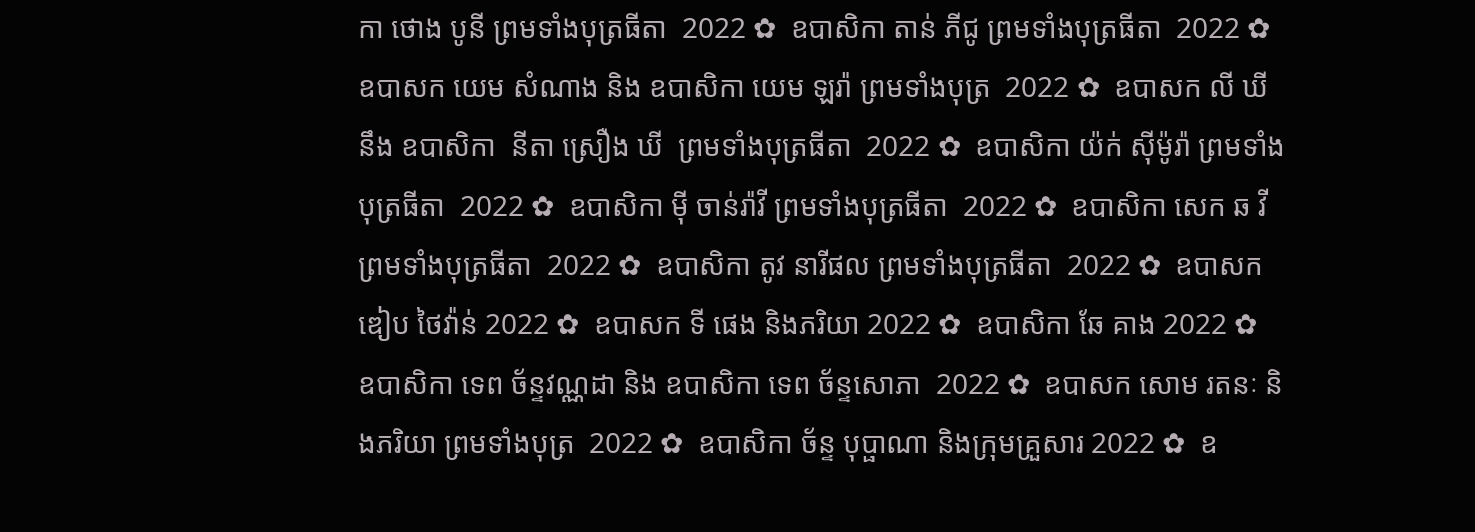កា ថោង បូនី ព្រមទាំងបុត្រធីតា  2022 ✿  ឧបាសិកា តាន់ ភីជូ ព្រមទាំងបុត្រធីតា  2022 ✿  ឧបាសក យេម សំណាង និង ឧបាសិកា យេម ឡរ៉ា ព្រមទាំងបុត្រ  2022 ✿  ឧបាសក លី ឃី នឹង ឧបាសិកា  នីតា ស្រឿង ឃី  ព្រមទាំងបុត្រធីតា  2022 ✿  ឧបាសិកា យ៉ក់ សុីម៉ូរ៉ា ព្រមទាំងបុត្រធីតា  2022 ✿  ឧបាសិកា មុី ចាន់រ៉ាវី ព្រមទាំងបុត្រធីតា  2022 ✿  ឧបាសិកា សេក ឆ វី ព្រមទាំងបុត្រធីតា  2022 ✿  ឧបាសិកា តូវ នារីផល ព្រមទាំងបុត្រធីតា  2022 ✿  ឧបាសក ឌៀប ថៃវ៉ាន់ 2022 ✿  ឧបាសក ទី ផេង និងភរិយា 2022 ✿  ឧបាសិកា ឆែ គាង 2022 ✿  ឧបាសិកា ទេព ច័ន្ទវណ្ណដា និង ឧបាសិកា ទេព ច័ន្ទសោភា  2022 ✿  ឧបាសក សោម រតនៈ និងភរិយា ព្រមទាំងបុត្រ  2022 ✿  ឧបាសិកា ច័ន្ទ បុប្ផាណា និងក្រុមគ្រួសារ 2022 ✿  ឧ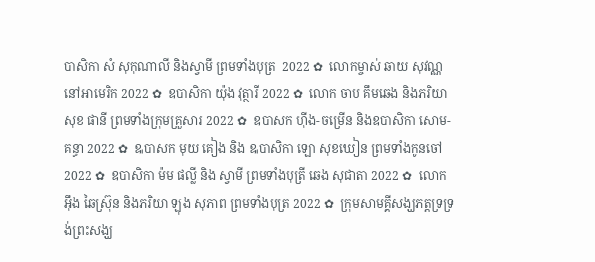បាសិកា សំ សុកុណាលី និងស្វាមី ព្រមទាំងបុត្រ  2022 ✿  លោកម្ចាស់ ឆាយ សុវណ្ណ នៅអាមេរិក 2022 ✿  ឧបាសិកា យ៉ុង វុត្ថារី 2022 ✿  លោក ចាប គឹមឆេង និងភរិយា សុខ ផានី ព្រមទាំងក្រុមគ្រួសារ 2022 ✿  ឧបាសក ហ៊ីង-ចម្រើន និងឧបាសិកា សោម-គន្ធា 2022 ✿  ឩបាសក មុយ គៀង និង ឩបាសិកា ឡោ សុខឃៀន ព្រមទាំងកូនចៅ  2022 ✿  ឧបាសិកា ម៉ម ផល្លី និង ស្វាមី ព្រមទាំងបុត្រី ឆេង សុជាតា 2022 ✿  លោក អ៊ឹង ឆៃស្រ៊ុន និងភរិយា ឡុង សុភាព ព្រមទាំងបុត្រ 2022 ✿  ក្រុមសាមគ្គីសង្ឃភត្តទ្រទ្រង់ព្រះសង្ឃ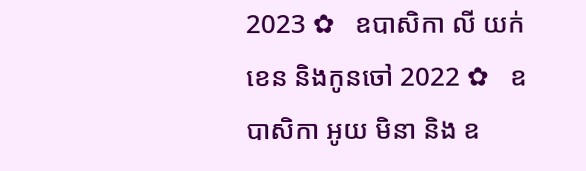2023 ✿   ឧបាសិកា លី យក់ខេន និងកូនចៅ 2022 ✿   ឧបាសិកា អូយ មិនា និង ឧ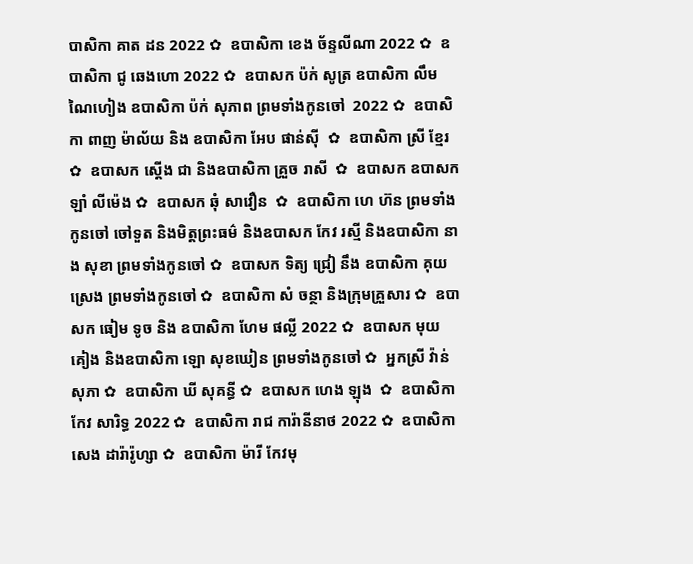បាសិកា គាត ដន 2022 ✿  ឧបាសិកា ខេង ច័ន្ទលីណា 2022 ✿  ឧបាសិកា ជូ ឆេងហោ 2022 ✿  ឧបាសក ប៉ក់ សូត្រ ឧបាសិកា លឹម ណៃហៀង ឧបាសិកា ប៉ក់ សុភាព ព្រមទាំងកូនចៅ  2022 ✿  ឧបាសិកា ពាញ ម៉ាល័យ និង ឧបាសិកា អែប ផាន់ស៊ី  ✿  ឧបាសិកា ស្រី ខ្មែរ  ✿  ឧបាសក ស្តើង ជា និងឧបាសិកា គ្រួច រាសី  ✿  ឧបាសក ឧបាសក ឡាំ លីម៉េង ✿  ឧបាសក ឆុំ សាវឿន  ✿  ឧបាសិកា ហេ ហ៊ន ព្រមទាំងកូនចៅ ចៅទួត និងមិត្តព្រះធម៌ និងឧបាសក កែវ រស្មី និងឧបាសិកា នាង សុខា ព្រមទាំងកូនចៅ ✿  ឧបាសក ទិត្យ ជ្រៀ នឹង ឧបាសិកា គុយ ស្រេង ព្រមទាំងកូនចៅ ✿  ឧបាសិកា សំ ចន្ថា និងក្រុមគ្រួសារ ✿  ឧបាសក ធៀម ទូច និង ឧបាសិកា ហែម ផល្លី 2022 ✿  ឧបាសក មុយ គៀង និងឧបាសិកា ឡោ សុខឃៀន ព្រមទាំងកូនចៅ ✿  អ្នកស្រី វ៉ាន់ សុភា ✿  ឧបាសិកា ឃី សុគន្ធី ✿  ឧបាសក ហេង ឡុង  ✿  ឧបាសិកា កែវ សារិទ្ធ 2022 ✿  ឧបាសិកា រាជ ការ៉ានីនាថ 2022 ✿  ឧបាសិកា សេង ដារ៉ារ៉ូហ្សា ✿  ឧបាសិកា ម៉ារី កែវមុ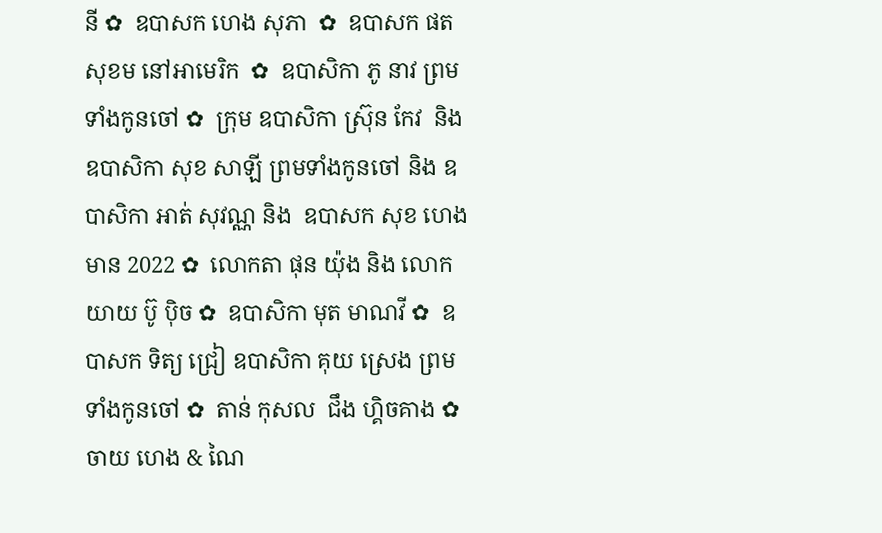នី ✿  ឧបាសក ហេង សុភា  ✿  ឧបាសក ផត សុខម នៅអាមេរិក  ✿  ឧបាសិកា ភូ នាវ ព្រមទាំងកូនចៅ ✿  ក្រុម ឧបាសិកា ស្រ៊ុន កែវ  និង ឧបាសិកា សុខ សាឡី ព្រមទាំងកូនចៅ និង ឧបាសិកា អាត់ សុវណ្ណ និង  ឧបាសក សុខ ហេងមាន 2022 ✿  លោកតា ផុន យ៉ុង និង លោកយាយ ប៊ូ ប៉ិច ✿  ឧបាសិកា មុត មាណវី ✿  ឧបាសក ទិត្យ ជ្រៀ ឧបាសិកា គុយ ស្រេង ព្រមទាំងកូនចៅ ✿  តាន់ កុសល  ជឹង ហ្គិចគាង ✿  ចាយ ហេង & ណៃ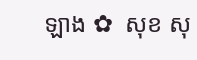ឡាង ✿  សុខ សុ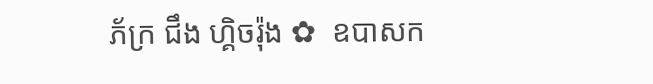ភ័ក្រ ជឹង ហ្គិចរ៉ុង ✿  ឧបាសក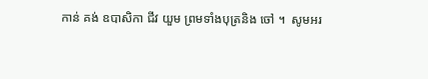កាន់ គង់ ឧបាសិកា ជីវ យួម ព្រមទាំងបុត្រនិង ចៅ ។  សូមអរ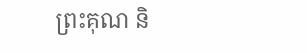ព្រះគុណ និ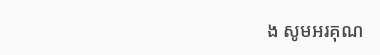ង សូមអរគុណ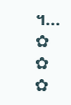។...       ✿  ✿  ✿